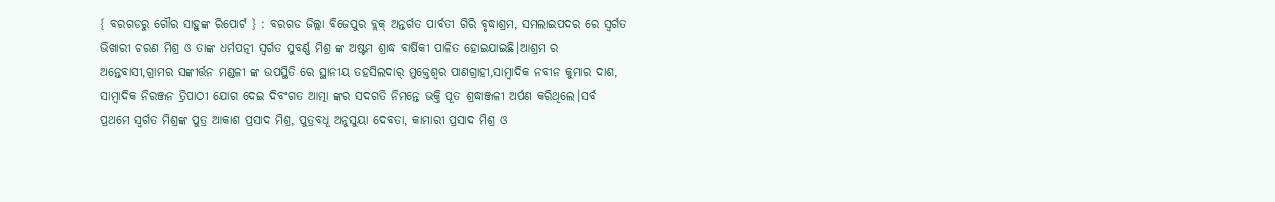{ ବରଗଡରୁ ଗୌର ସାହୁଙ୍କ ରିପୋର୍ଟ } : ବରଗଡ ଜିଲ୍ଲା ବିଜେପୁର ବ୍ଲକ୍ ଅନ୍ତର୍ଗତ ପାର୍ବତୀ ଗିରି ବୃଦ୍ଧାଶ୍ରମ, ସମଲାଇପଦର ରେ ସ୍ବର୍ଗତ ଭିଖାରୀ ଚରଣ ମିଶ୍ର ଓ ତାଙ୍କ ଧର୍ମପତ୍ନୀ ସ୍ୱର୍ଗତ ସୁବର୍ଣ୍ଣ ମିଶ୍ର ଙ୍କ ଅଷ୍ଟମ ଶ୍ରାଦ୍ଧ ବାର୍ଷିକୀ ପାଳିତ ହୋଇଯାଇଛି।ଆଶ୍ରମ ର ଅନ୍ତେବାସୀ,ଗ୍ରାମର ସଙ୍କୀର୍ତ୍ତନ ମଣ୍ଡଳୀ ଙ୍କ ଉପସ୍ଥିତି ରେ ସ୍ଥାନୀୟ ତହସିଲଦାର୍ ମୁକ୍ତେଶ୍ଵର ପାଣଗ୍ରାହୀ,ସାମ୍ବାଦିକ ନବୀନ କୁମାର ଦାଶ, ସାମ୍ବାଦିକ ନିରଞ୍ଜନ ତ୍ରିପାଠୀ ଯୋଗ ଦେଇ ଦିବଂଗତ ଆତ୍ମା ଙ୍କର ସଦଗତି ନିମନ୍ତେ ଭକ୍ତି ପୂତ ଶ୍ରଦ୍ଧାଞ୍ଜଳୀ ଅର୍ପଣ କରିଥିଲେ।ସର୍ବ ପ୍ରଥମେ ସ୍ବର୍ଗତ ମିଶ୍ରଙ୍କ ପୁତ୍ର ଆକାଶ ପ୍ରସାଦ ମିଶ୍ର, ପୁତ୍ରବଧୂ ଅନୁସୁୟା ଦେବତା, କାମାରୀ ପ୍ରସାଦ ମିଶ୍ର ଓ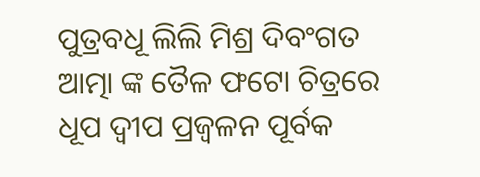ପୁତ୍ରବଧୂ ଲିଲି ମିଶ୍ର ଦିବଂଗତ ଆତ୍ମା ଙ୍କ ତୈଳ ଫଟୋ ଚିତ୍ରରେ ଧୂପ ଦ୍ଵୀପ ପ୍ରଜ୍ବଳନ ପୂର୍ବକ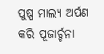ପୁଷ୍ପ ମାଲ୍ୟ ଅର୍ପଣ କରି ପୂଜାର୍ଚ୍ଚନା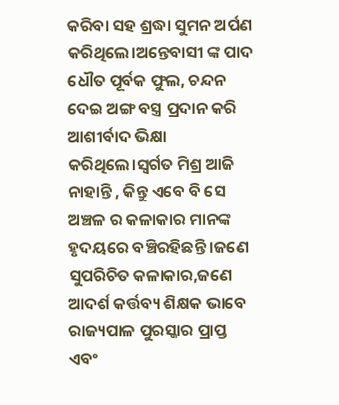କରିବା ସହ ଶ୍ରଦ୍ଧା ସୁମନ ଅର୍ପଣ କରିଥିଲେ।ଅନ୍ତେବାସୀ ଙ୍କ ପାଦ ଧୌତ ପୂର୍ବକ ଫୁଲ, ଚନ୍ଦନ ଦେଇ ଅଙ୍ଗ ବସ୍ତ୍ର ପ୍ରଦାନ କରି ଆଶୀର୍ବାଦ ଭିକ୍ଷା କରିଥିଲେ।ସ୍ବର୍ଗତ ମିଶ୍ର ଆଜି ନାହାନ୍ତି , କିନ୍ତୁ ଏବେ ବି ସେ ଅଞ୍ଚଳ ର କଳାକାର ମାନଙ୍କ ହୃଦୟରେ ବଞ୍ଚିରହିଛନ୍ତି ।ଜଣେ ସୁପରିଚିତ କଳାକାର,ଜଣେ ଆଦର୍ଶ କର୍ତ୍ତବ୍ୟ ଶିକ୍ଷକ ଭାବେ ରାଜ୍ୟପାଳ ପୁରସ୍କାର ପ୍ରାପ୍ତ ଏବଂ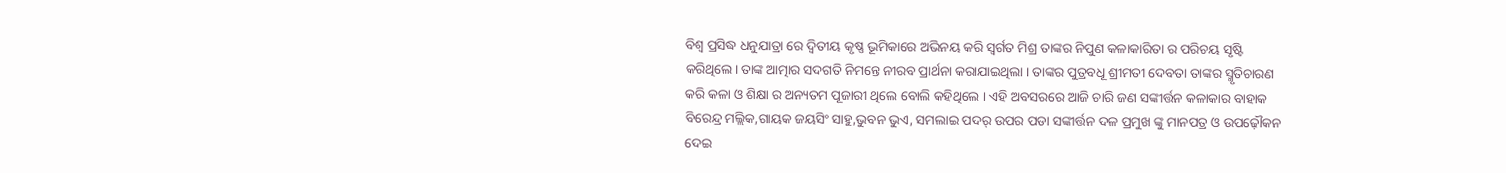ବିଶ୍ବ ପ୍ରସିଦ୍ଧ ଧନୁଯାତ୍ରା ରେ ଦ୍ଵିତୀୟ କୃଷ୍ଣ ଭୂମିକାରେ ଅଭିନୟ କରି ସ୍ବର୍ଗତ ମିଶ୍ର ତାଙ୍କର ନିପୁଣ କଳାକାରିତା ର ପରିଚୟ ସୃଷ୍ଟି କରିଥିଲେ। ତାଙ୍କ ଆତ୍ମାର ସଦଗତି ନିମନ୍ତେ ନୀରବ ପ୍ରାର୍ଥନା କରାଯାଇଥିଲା । ତାଙ୍କର ପୁତ୍ରବଧୂ ଶ୍ରୀମତୀ ଦେବତା ତାଙ୍କର ସ୍ମୃତିଚାରଣ କରି କଳା ଓ ଶିକ୍ଷା ର ଅନ୍ୟତମ ପୂଜାରୀ ଥିଲେ ବୋଲି କହିଥିଲେ । ଏହି ଅବସରରେ ଆଜି ଚାରି ଜଣ ସଙ୍କୀର୍ତ୍ତନ କଳାକାର ବାହାକ ବିରେନ୍ଦ୍ର ମଲ୍ଲିକ,ଗାୟକ ଜୟସିଂ ସାହୁ,ଭୁବନ ଭୁଏ, ସମଲାଇ ପଦର୍ ଉପର ପଡା ସଙ୍କୀର୍ତ୍ତନ ଦଳ ପ୍ରମୁଖ ଙ୍କୁ ମାନପତ୍ର ଓ ଉପଢ଼ୌକନ ଦେଇ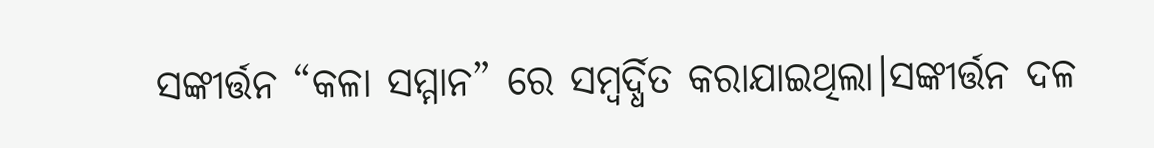ସଙ୍କୀର୍ତ୍ତନ “କଳା ସମ୍ମାନ” ରେ ସମ୍ବର୍ଦ୍ଧିତ କରାଯାଇଥିଲା।ସଙ୍କୀର୍ତ୍ତନ ଦଳ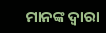ମାନଙ୍କ ଦ୍ଵାରା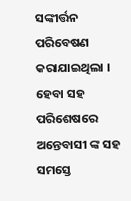ସଙ୍କୀର୍ତ୍ତନ ପରିବେଷଣ କରାଯାଇଥିଲା । ହେବା ସହ ପରିଶେଷରେ ଅନ୍ତେବାସୀ ଙ୍କ ସହ ସମସ୍ତେ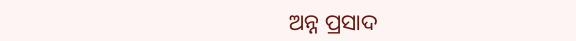ଅନ୍ନ ପ୍ରସାଦ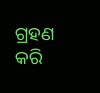ଗ୍ରହଣ କରି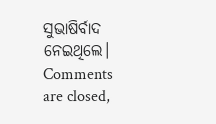ସୁଭାଷିର୍ବାଦ ନେଇଥିଲେ।
Comments are closed,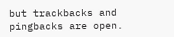but trackbacks and pingbacks are open.